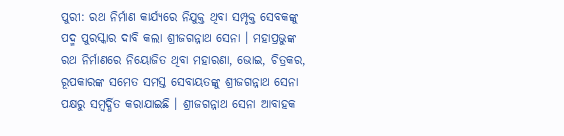ପୁରୀ: ରଥ ନିର୍ମାଣ କାର୍ଯ୍ୟରେ ନିଯୁକ୍ତ ଥିବା ସମ୍ପୃକ୍ତ ସେବକଙ୍କୁ ପଦ୍ମ ପୁରସ୍କାର ଦାବି କଲା ଶ୍ରୀଜଗନ୍ନାଥ ସେନା । ମହାପ୍ରଭୁଙ୍କ ରଥ ନିର୍ମାଣରେ ନିୟୋଜିତ ଥିବା ମହାରଣା, ଭୋଇ, ଚିତ୍ରକର, ରୂପକାରଙ୍କ ସମେତ ସମସ୍ତ ସେବାୟତଙ୍କୁ ଶ୍ରୀଜଗନ୍ନାଥ ସେନା ପକ୍ଷରୁ ସମ୍ବର୍ଦ୍ଧିତ କରାଯାଇଛି । ଶ୍ରୀଜଗନ୍ନାଥ ସେନା ଆବାହକ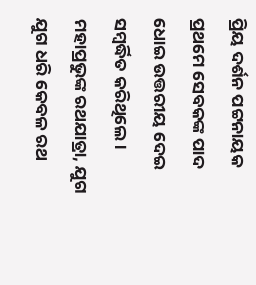ପ୍ରିୟ ଦର୍ଶନ ପଟ୍ଟନାୟକ ପ୍ରଥମେ ସେବକଙ୍କ ପାଦ ଧୋଇ ଉତ୍ତରୀୟ ଦେଇ ସମ୍ବର୍ଦ୍ଧିତ କରିଥିଲେ ।
ମହାପ୍ରଭୁଙ୍କ ରଥଯାତ୍ରା, ଯୁଗ ଯୁଗ ଧରି କେବଳ ରଥ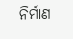ନିର୍ମାଣ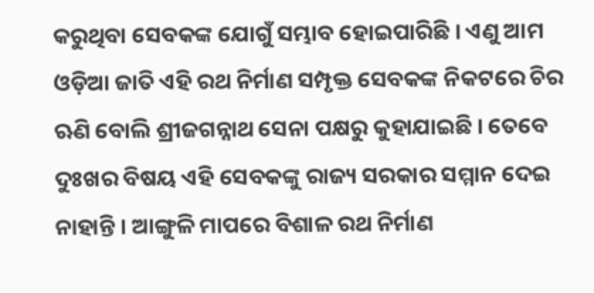କରୁଥିବା ସେବକଙ୍କ ଯୋଗୁଁ ସମ୍ଭାବ ହୋଇପାରିଛି । ଏଣୁ ଆମ ଓଡ଼ିଆ ଜାତି ଏହି ରଥ ନିର୍ମାଣ ସମ୍ପୃକ୍ତ ସେବକଙ୍କ ନିକଟରେ ଚିର ଋଣି ବୋଲି ଶ୍ରୀଜଗନ୍ନାଥ ସେନା ପକ୍ଷରୁ କୁହାଯାଇଛି । ତେବେ ଦୁଃଖର ବିଷୟ ଏହି ସେବକଙ୍କୁ ରାଜ୍ୟ ସରକାର ସମ୍ମାନ ଦେଇ ନାହାନ୍ତି । ଆଙ୍ଗୁଳି ମାପରେ ବିଶାଳ ରଥ ନିର୍ମାଣ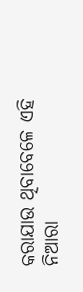କରାଯାଉ ଥିବାବେଳେ ଏହି ନିଆରା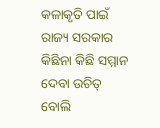କଳାକୃତି ପାଇଁ ରାଜ୍ୟ ସରକାର କିଛିନା କିଛି ସମ୍ମାନ ଦେବା ଉଚିତ୍ ବୋଲି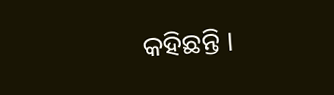କହିଛନ୍ତି ।